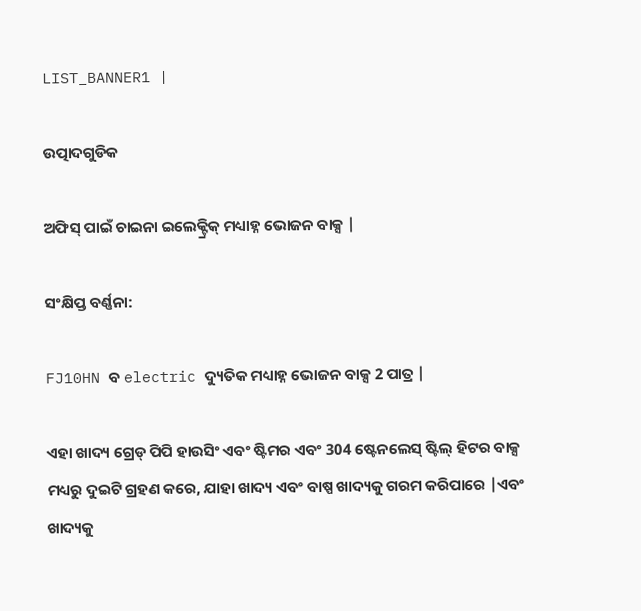LIST_BANNER1 |

ଉତ୍ପାଦଗୁଡିକ

ଅଫିସ୍ ପାଇଁ ଚାଇନା ଇଲେକ୍ଟ୍ରିକ୍ ମଧ୍ୟାହ୍ନ ଭୋଜନ ବାକ୍ସ |

ସଂକ୍ଷିପ୍ତ ବର୍ଣ୍ଣନା:

FJ10HN ବ electric ଦ୍ୟୁତିକ ମଧ୍ୟାହ୍ନ ଭୋଜନ ବାକ୍ସ 2 ପାତ୍ର |

ଏହା ଖାଦ୍ୟ ଗ୍ରେଡ୍ ପିପି ହାଉସିଂ ଏବଂ ଷ୍ଟିମର ଏବଂ 304 ଷ୍ଟେନଲେସ୍ ଷ୍ଟିଲ୍ ହିଟର ବାକ୍ସ ମଧ୍ୟରୁ ଦୁଇଟି ଗ୍ରହଣ କରେ, ଯାହା ଖାଦ୍ୟ ଏବଂ ବାଷ୍ପ ଖାଦ୍ୟକୁ ଗରମ କରିପାରେ |ଏବଂ ଖାଦ୍ୟକୁ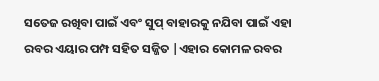ସତେଜ ରଖିବା ପାଇଁ ଏବଂ ସୁପ୍ ବାହାରକୁ ନଯିବା ପାଇଁ ଏହା ରବର ଏୟାର ପମ୍ପ ସହିତ ସଜ୍ଜିତ |ଏହାର କୋମଳ ରବର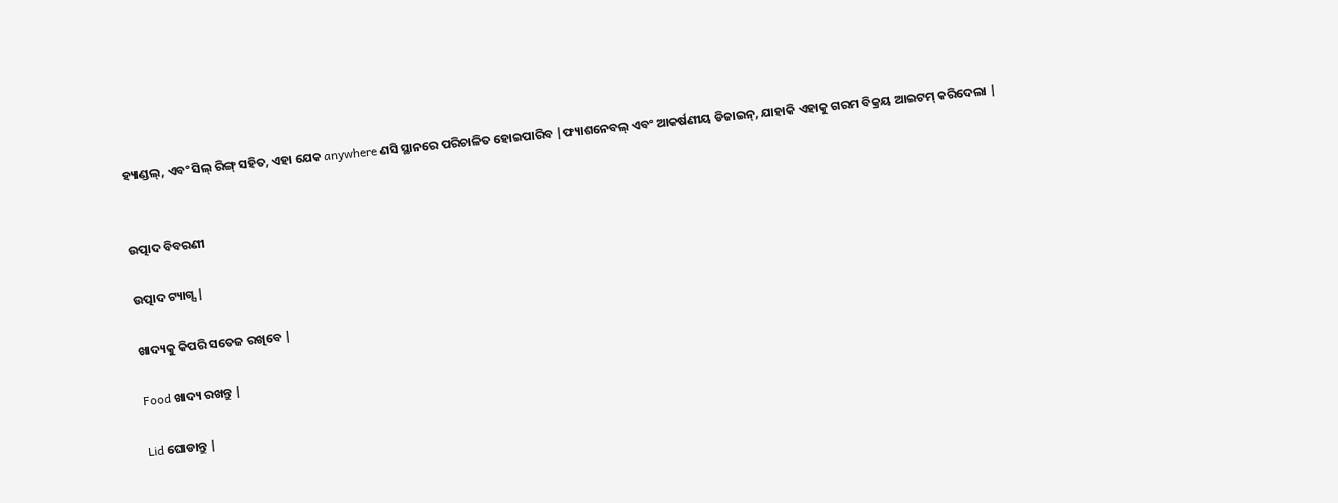ହ୍ୟାଣ୍ଡଲ୍, ଏବଂ ସିଲ୍ ରିଙ୍ଗ୍ ସହିତ, ଏହା ଯେକ anywhere ଣସି ସ୍ଥାନରେ ପରିଚାଳିତ ହୋଇପାରିବ |ଫ୍ୟାଶନେବଲ୍ ଏବଂ ଆକର୍ଷଣୀୟ ଡିଜାଇନ୍, ଯାହାକି ଏହାକୁ ଗରମ ବିକ୍ରୟ ଆଇଟମ୍ କରିଦେଲା |


ଉତ୍ପାଦ ବିବରଣୀ

ଉତ୍ପାଦ ଟ୍ୟାଗ୍ସ |

ଖାଦ୍ୟକୁ କିପରି ସତେଜ ରଖିବେ |

Food ଖାଦ୍ୟ ରଖନ୍ତୁ |

Lid ଘୋଡାନ୍ତୁ |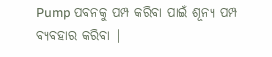Pump ପବନକୁ ପମ୍ପ କରିବା ପାଇଁ ଶୂନ୍ୟ ପମ୍ପ ବ୍ୟବହାର କରିବା |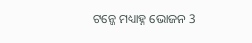ଟନ୍ଜେ ମଧ୍ୟାହ୍ନ ଭୋଜନ 3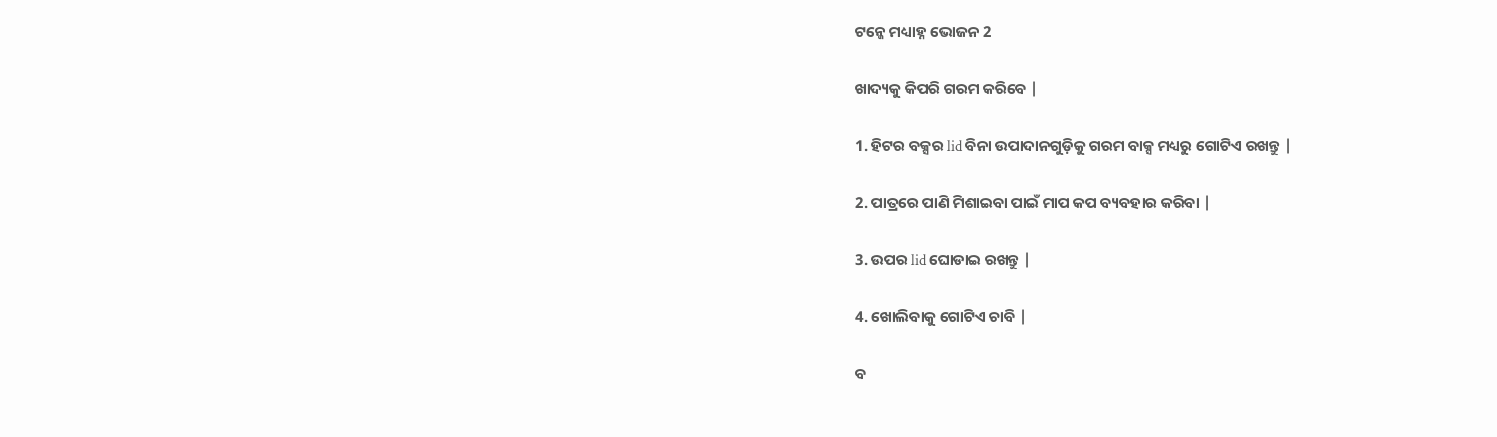ଟନ୍ଜେ ମଧ୍ୟାହ୍ନ ଭୋଜନ 2

ଖାଦ୍ୟକୁ କିପରି ଗରମ କରିବେ |

1. ହିଟର ବକ୍ସର lid ବିନା ଉପାଦାନଗୁଡ଼ିକୁ ଗରମ ବାକ୍ସ ମଧ୍ୟରୁ ଗୋଟିଏ ରଖନ୍ତୁ |

2. ପାତ୍ରରେ ପାଣି ମିଶାଇବା ପାଇଁ ମାପ କପ ବ୍ୟବହାର କରିବା |

3. ଉପର lid ଘୋଡାଇ ରଖନ୍ତୁ |

4. ଖୋଲିବାକୁ ଗୋଟିଏ ଚାବି |

ବ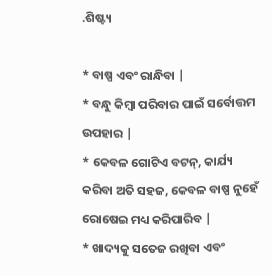.ଶିଷ୍ଟ୍ୟ

* ବାଷ୍ପ ଏବଂ ରାନ୍ଧିବା |
* ବନ୍ଧୁ କିମ୍ବା ପରିବାର ପାଇଁ ସର୍ବୋତ୍ତମ ଉପହାର |
* କେବଳ ଗୋଟିଏ ବଟନ୍, କାର୍ଯ୍ୟ କରିବା ଅତି ସହଜ, କେବଳ ବାଷ୍ପ ନୁହେଁ ରୋଷେଇ ମଧ୍ୟ କରିପାରିବ |
* ଖାଦ୍ୟକୁ ସତେଜ ରଖିବା ଏବଂ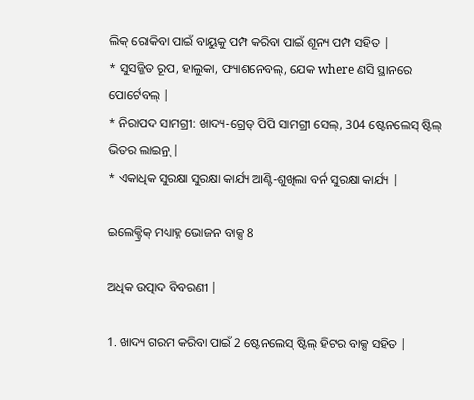ଲିକ୍ ରୋକିବା ପାଇଁ ବାୟୁକୁ ପମ୍ପ କରିବା ପାଇଁ ଶୂନ୍ୟ ପମ୍ପ ସହିତ |
* ସୁସଜ୍ଜିତ ରୂପ, ହାଲୁକା, ଫ୍ୟାଶନେବଲ୍, ଯେକ where ଣସି ସ୍ଥାନରେ ପୋର୍ଟେବଲ୍ |
* ନିରାପଦ ସାମଗ୍ରୀ: ଖାଦ୍ୟ-ଗ୍ରେଡ୍ ପିପି ସାମଗ୍ରୀ ସେଲ୍, 304 ଷ୍ଟେନଲେସ୍ ଷ୍ଟିଲ୍ ଭିତର ଲାଇନ୍ର୍ |
* ଏକାଧିକ ସୁରକ୍ଷା ସୁରକ୍ଷା କାର୍ଯ୍ୟ ଆଣ୍ଟି-ଶୁଖିଲା ବର୍ନ ସୁରକ୍ଷା କାର୍ଯ୍ୟ |

ଇଲେକ୍ଟ୍ରିକ୍ ମଧ୍ୟାହ୍ନ ଭୋଜନ ବାକ୍ସ 8

ଅଧିକ ଉତ୍ପାଦ ବିବରଣୀ |

1. ଖାଦ୍ୟ ଗରମ କରିବା ପାଇଁ 2 ଷ୍ଟେନଲେସ୍ ଷ୍ଟିଲ୍ ହିଟର ବାକ୍ସ ସହିତ |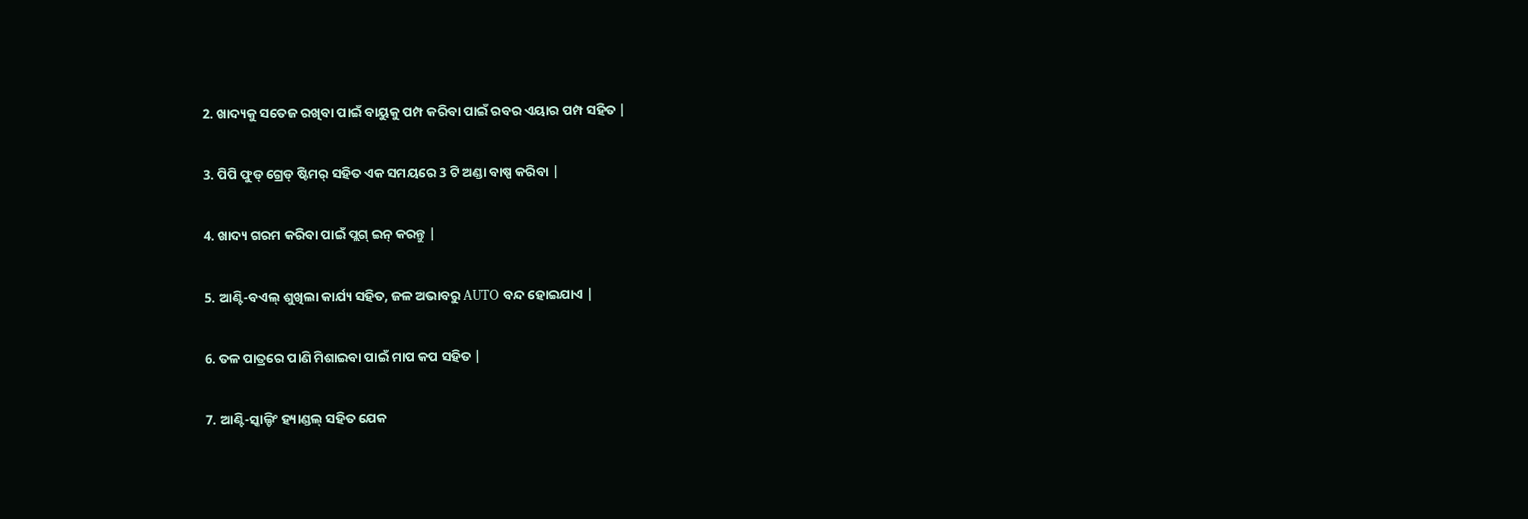2. ଖାଦ୍ୟକୁ ସତେଜ ରଖିବା ପାଇଁ ବାୟୁକୁ ପମ୍ପ କରିବା ପାଇଁ ରବର ଏୟାର ପମ୍ପ ସହିତ |

3. ପିପି ଫୁଡ୍ ଗ୍ରେଡ୍ ଷ୍ଟିମର୍ ସହିତ ଏକ ସମୟରେ 3 ଟି ଅଣ୍ଡା ବାଷ୍ପ କରିବା |

4. ଖାଦ୍ୟ ଗରମ କରିବା ପାଇଁ ପ୍ଲଗ୍ ଇନ୍ କରନ୍ତୁ |

5. ଆଣ୍ଟି-ବଏଲ୍ ଶୁଖିଲା କାର୍ଯ୍ୟ ସହିତ, ଜଳ ଅଭାବରୁ AUTO ବନ୍ଦ ହୋଇଯାଏ |

6. ତଳ ପାତ୍ରରେ ପାଣି ମିଶାଇବା ପାଇଁ ମାପ କପ ସହିତ |

7. ଆଣ୍ଟି-ସ୍କାଲ୍ଡିଂ ହ୍ୟାଣ୍ଡଲ୍ ସହିତ ଯେକ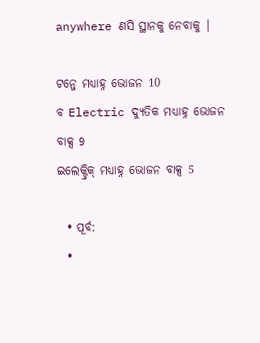anywhere ଣସି ସ୍ଥାନକୁ ନେବାକୁ |

ଟନ୍ଜେ ମଧ୍ୟାହ୍ନ ଭୋଜନ 10
ବ Electric ଦ୍ୟୁତିକ ମଧ୍ୟାହ୍ନ ଭୋଜନ ବାକ୍ସ 9
ଇଲେକ୍ଟ୍ରିକ୍ ମଧ୍ୟାହ୍ନ ଭୋଜନ ବାକ୍ସ 5

  • ପୂର୍ବ:
  •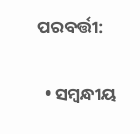ପରବର୍ତ୍ତୀ:

  • ସମ୍ବନ୍ଧୀୟ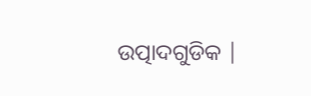ଉତ୍ପାଦଗୁଡିକ |